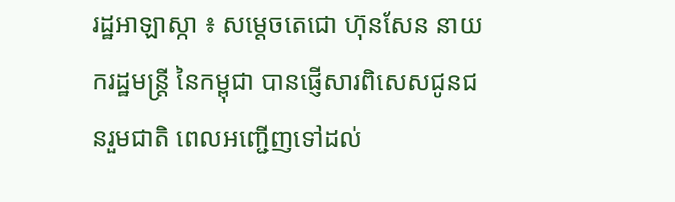រដ្ឋអាឡាស្កា ៖ សម្តេចតេជោ ហ៊ុនសែន នាយករដ្ឋមន្ត្រី នៃកម្ពុជា បានផ្ញើសារពិសេសជូនជនរួមជាតិ ពេលអញ្ជើញទៅដល់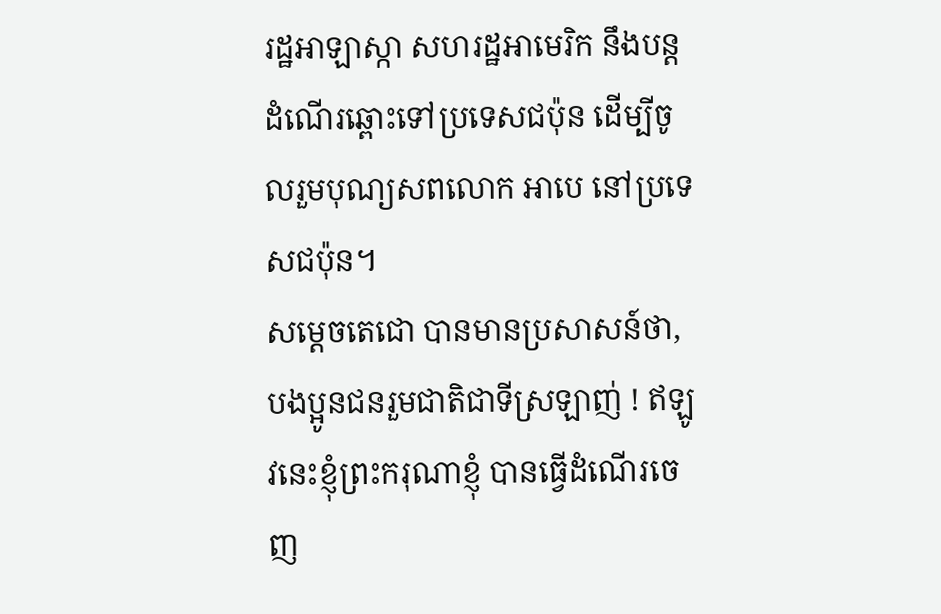រដ្ឋអាឡាស្កា សហរដ្ឋអាមេរិក នឹងបន្តដំណើរឆ្ពោះទៅប្រទេសជប៉ុន ដើម្បីចូលរួមបុណ្យសពលោក អាបេ នៅប្រទេសជប៉ុន។
សម្តេចតេជោ បានមានប្រសាសន៍ថា, បងប្អូនជនរួមជាតិជាទីស្រឡាញ់ ! ឥឡូវនេះខ្ញុំព្រះករុណាខ្ញុំ បានធ្វើដំណើរចេញ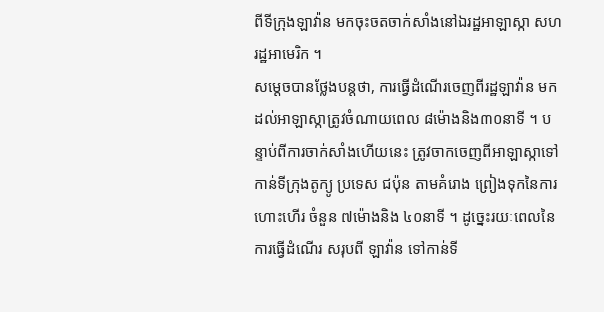ពីទីក្រុងឡាវ៉ាន មកចុះចតចាក់សាំងនៅឯរដ្ឋអាឡាស្កា សហរដ្ឋអាមេរិក ។
សម្ដេចបានថ្លែងបន្តថា, ការធ្វើដំណើរចេញពីរដ្ឋឡាវ៉ាន មកដល់អាឡាស្កាត្រូវចំណាយពេល ៨ម៉ោងនិង៣០នាទី ។ បន្ទាប់ពីការចាក់សាំងហើយនេះ ត្រូវចាកចេញពីអាឡាស្កាទៅកាន់ទីក្រុងតូក្យូ ប្រទេស ជប៉ុន តាមគំរោង ព្រៀងទុកនៃការហោះហើរ ចំនួន ៧ម៉ោងនិង ៤០នាទី ។ ដូច្នេះរយៈពេលនៃការធ្វើដំណើរ សរុបពី ឡាវ៉ាន ទៅកាន់ទី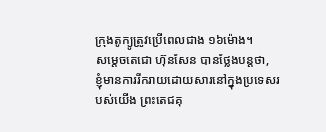ក្រុងតូក្យូត្រូវប្រើពេលជាង ១៦ម៉ោង។
សម្តេចតេជោ ហ៊ុនសែន បានថ្លែងបន្តថា, ខ្ញុំមានការរីករាយដោយសារនៅក្នុងប្រទេសរបស់យើង ព្រះតេជគុ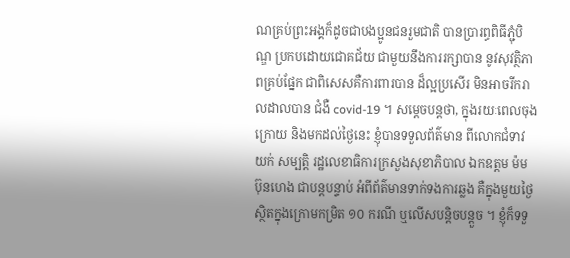ណគ្រប់ព្រះអង្គក៏ដូចជាបងប្អូនជនរួមជាតិ បានប្រារព្ធពិធីភ្ជុំបិណ្ឌ ប្រកបដោយជោគជ័យ ជាមួយនឹងការរក្សាបាន នូវសុវត្ថិភាពគ្រប់ផ្នែក ជាពិសេសគឺការពារបាន ដ៏ល្អប្រសើរ មិនអាចរីករាលដាលបាន ជំងឺ covid-19 ។ សម្ដេចបន្តថា, ក្នុងរយៈពេលចុងក្រោយ និងមកដល់ថ្ងៃនេះ ខ្ញុំបានទទួលព័ត៌មាន ពីលោកជំទាវ យក់ សម្បត្តិ រដ្ឋលេខាធិការក្រសួងសុខាភិបាល ឯកឧត្តម ម៉ម ប៊ុនហេង ជាបន្តបន្ទាប់ អំពីព័ត៌មានទាក់ទងការឆ្លង គឺក្នុងមួយថ្ងៃស្ថិតក្នុងក្រោមកម្រិត ១០ ករណី ឬលើសបន្តិចបន្តួច ។ ខ្ញុំក៏ទទួ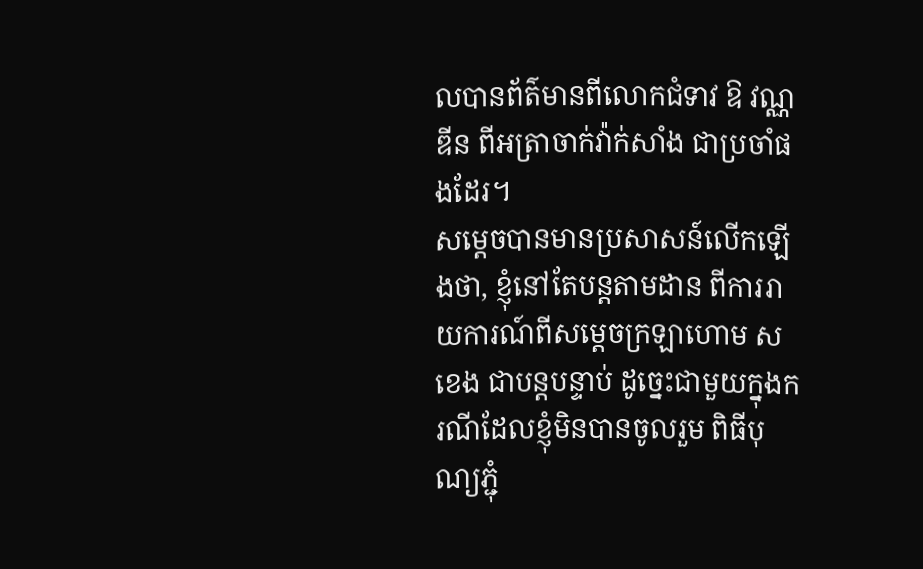លបានព័ត៌មានពីលោកជំទាវ ឱ វណ្ណឌីន ពីអត្រាចាក់វ៉ាក់សាំង ជាប្រចាំផងដែរ។
សម្ដេចបានមានប្រសាសន៍លើកឡើងថា, ខ្ញុំនៅតែបន្តតាមដាន ពីការរាយការណ៍ពីសម្ដេចក្រឡាហោម សខេង ជាបន្តបន្ទាប់ ដូច្នេះជាមួយក្នុងករណីដែលខ្ញុំមិនបានចូលរួម ពិធីបុណ្យភ្ជុំ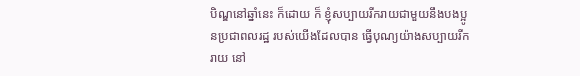បិណ្ឌនៅឆ្នាំនេះ ក៏ដោយ ក៏ ខ្ញុំសប្បាយរីករាយជាមួយនឹងបងប្អូនប្រជាពលរដ្ឋ របស់យើងដែលបាន ធ្វើបុណ្យយ៉ាងសប្បាយរីករាយ នៅ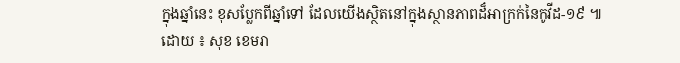ក្នុងឆ្នាំនេះ ខុសប្លែកពីឆ្នាំទៅ ដែលយើងស្ថិតនៅក្នុងស្ថានភាពដ៏អាក្រក់នៃកូវីដ-១៩ ៕
ដោយ ៖ សុខ ខេមរា